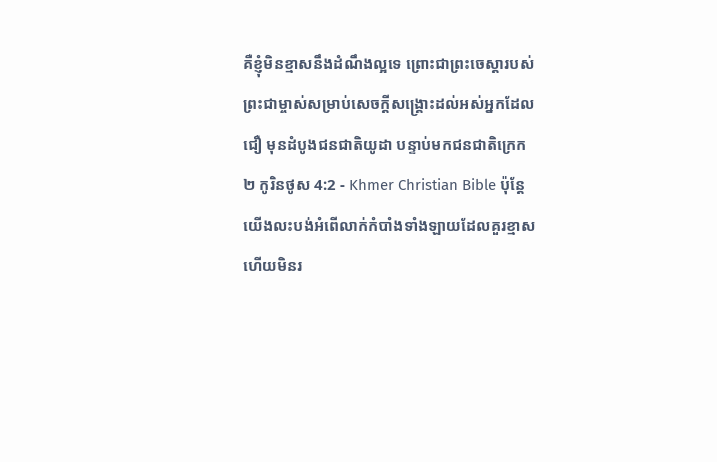គឺខ្ញុំមិនខ្មាសនឹងដំណឹងល្អទេ ព្រោះជាព្រះចេស្ដារបស់ព្រះជាម្ចាស់សម្រាប់សេចក្ដីសង្គ្រោះដល់អស់អ្នកដែលជឿ មុនដំបូងជនជាតិយូដា បន្ទាប់មកជនជាតិក្រេក
២ កូរិនថូស 4:2 - Khmer Christian Bible ប៉ុន្ដែយើងលះបង់អំពើលាក់កំបាំងទាំងឡាយដែលគួរខ្មាស ហើយមិនរ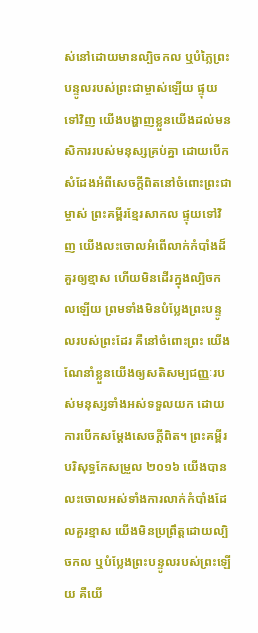ស់នៅដោយមានល្បិចកល ឬបំភ្លៃព្រះបន្ទូលរបស់ព្រះជាម្ចាស់ឡើយ ផ្ទុយទៅវិញ យើងបង្ហាញខ្លួនយើងដល់មនសិការរបស់មនុស្សគ្រប់គ្នា ដោយបើកសំដែងអំពីសេចក្ដីពិតនៅចំពោះព្រះជាម្ចាស់ ព្រះគម្ពីរខ្មែរសាកល ផ្ទុយទៅវិញ យើងលះចោលអំពើលាក់កំបាំងដ៏គួរឲ្យខ្មាស ហើយមិនដើរក្នុងល្បិចកលឡើយ ព្រមទាំងមិនបំប្លែងព្រះបន្ទូលរបស់ព្រះដែរ គឺនៅចំពោះព្រះ យើងណែនាំខ្លួនយើងឲ្យសតិសម្បជញ្ញៈរបស់មនុស្សទាំងអស់ទទួលយក ដោយការបើកសម្ដែងសេចក្ដីពិត។ ព្រះគម្ពីរបរិសុទ្ធកែសម្រួល ២០១៦ យើងបានលះចោលអស់ទាំងការលាក់កំបាំងដែលគួរខ្មាស យើងមិនប្រព្រឹត្តដោយល្បិចកល ឬបំប្លែងព្រះបន្ទូលរបស់ព្រះឡើយ គឺយើ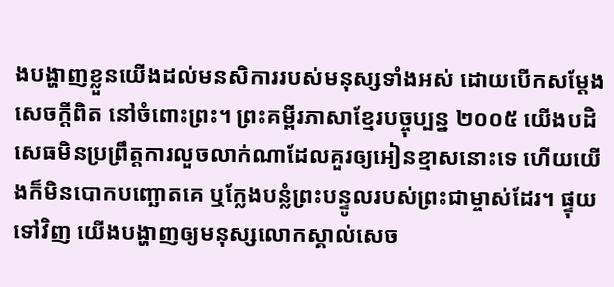ងបង្ហាញខ្លួនយើងដល់មនសិការរបស់មនុស្សទាំងអស់ ដោយបើកសម្ដែងសេចក្តីពិត នៅចំពោះព្រះ។ ព្រះគម្ពីរភាសាខ្មែរបច្ចុប្បន្ន ២០០៥ យើងបដិសេធមិនប្រព្រឹត្តការលួចលាក់ណាដែលគួរឲ្យអៀនខ្មាសនោះទេ ហើយយើងក៏មិនបោកបញ្ឆោតគេ ឬក្លែងបន្លំព្រះបន្ទូលរបស់ព្រះជាម្ចាស់ដែរ។ ផ្ទុយទៅវិញ យើងបង្ហាញឲ្យមនុស្សលោកស្គាល់សេច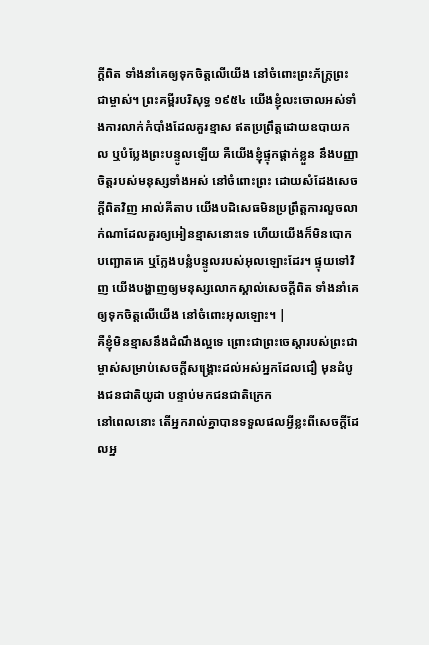ក្ដីពិត ទាំងនាំគេឲ្យទុកចិត្តលើយើង នៅចំពោះព្រះភ័ក្ត្រព្រះជាម្ចាស់។ ព្រះគម្ពីរបរិសុទ្ធ ១៩៥៤ យើងខ្ញុំលះចោលអស់ទាំងការលាក់កំបាំងដែលគួរខ្មាស ឥតប្រព្រឹត្តដោយឧបាយកល ឬបំប្លែងព្រះបន្ទូលឡើយ គឺយើងខ្ញុំផ្ទុកផ្តាក់ខ្លួន នឹងបញ្ញាចិត្តរបស់មនុស្សទាំងអស់ នៅចំពោះព្រះ ដោយសំដែងសេចក្ដីពិតវិញ អាល់គីតាប យើងបដិសេធមិនប្រព្រឹត្ដការលួចលាក់ណាដែលគួរឲ្យអៀនខ្មាសនោះទេ ហើយយើងក៏មិនបោកបញ្ឆោតគេ ឬក្លែងបន្លំបន្ទូលរបស់អុលឡោះដែរ។ ផ្ទុយទៅវិញ យើងបង្ហាញឲ្យមនុស្សលោកស្គាល់សេចក្ដីពិត ទាំងនាំគេឲ្យទុកចិត្ដលើយើង នៅចំពោះអុលឡោះ។ |
គឺខ្ញុំមិនខ្មាសនឹងដំណឹងល្អទេ ព្រោះជាព្រះចេស្ដារបស់ព្រះជាម្ចាស់សម្រាប់សេចក្ដីសង្គ្រោះដល់អស់អ្នកដែលជឿ មុនដំបូងជនជាតិយូដា បន្ទាប់មកជនជាតិក្រេក
នៅពេលនោះ តើអ្នករាល់គ្នាបានទទួលផលអ្វីខ្លះពីសេចក្ដីដែលអ្ន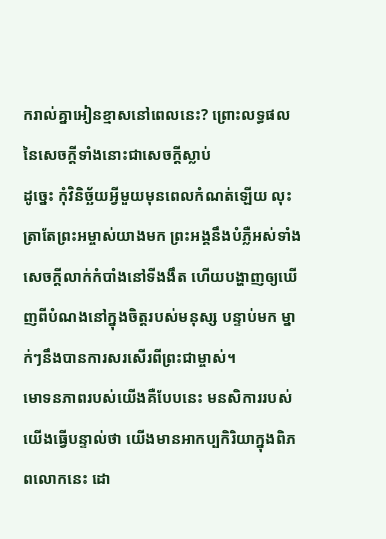ករាល់គ្នាអៀនខ្មាសនៅពេលនេះ? ព្រោះលទ្ធផលនៃសេចក្ដីទាំងនោះជាសេចក្ដីស្លាប់
ដូច្នេះ កុំវិនិច្ឆ័យអ្វីមួយមុនពេលកំណត់ឡើយ លុះត្រាតែព្រះអម្ចាស់យាងមក ព្រះអង្គនឹងបំភ្លឺអស់ទាំងសេចក្ដីលាក់កំបាំងនៅទីងងឹត ហើយបង្ហាញឲ្យឃើញពីបំណងនៅក្នុងចិត្ដរបស់មនុស្ស បន្ទាប់មក ម្នាក់ៗនឹងបានការសរសើរពីព្រះជាម្ចាស់។
មោទនភាពរបស់យើងគឺបែបនេះ មនសិការរបស់យើងធ្វើបន្ទាល់ថា យើងមានអាកប្បកិរិយាក្នុងពិភពលោកនេះ ដោ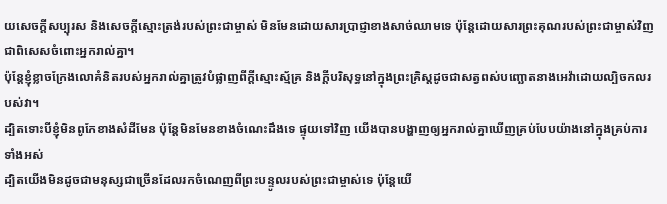យសេចក្ដីសប្បុរស និងសេចក្ដីស្មោះត្រង់របស់ព្រះជាម្ចាស់ មិនមែនដោយសារប្រាជ្ញាខាងសាច់ឈាមទេ ប៉ុន្ដែដោយសារព្រះគុណរបស់ព្រះជាម្ចាស់វិញ ជាពិសេសចំពោះអ្នករាល់គ្នា។
ប៉ុន្ដែខ្ញុំខ្លាចក្រែងលោគំនិតរបស់អ្នករាល់គ្នាត្រូវបំផ្លាញពីក្ដីស្មោះស្ម័គ្រ និងក្ដីបរិសុទ្ធនៅក្នុងព្រះគ្រិស្ដដូចជាសត្វពស់បញ្ឆោតនាងអេវ៉ាដោយល្បិចកលរបស់វា។
ដ្បិតទោះបីខ្ញុំមិនពូកែខាងសំដីមែន ប៉ុន្ដែមិនមែនខាងចំណេះដឹងទេ ផ្ទុយទៅវិញ យើងបានបង្ហាញឲ្យអ្នករាល់គ្នាឃើញគ្រប់បែបយ៉ាងនៅក្នុងគ្រប់ការទាំងអស់
ដ្បិតយើងមិនដូចជាមនុស្សជាច្រើនដែលរកចំណេញពីព្រះបន្ទូលរបស់ព្រះជាម្ចាស់ទេ ប៉ុន្ដែយើ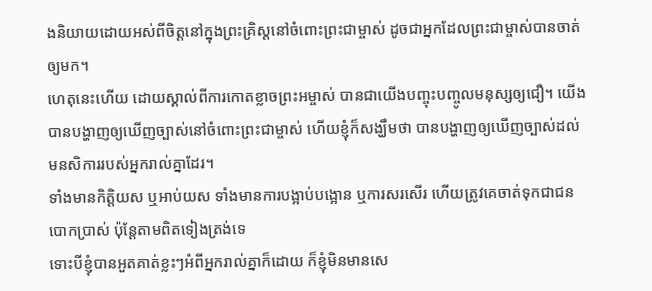ងនិយាយដោយអស់ពីចិត្ដនៅក្នុងព្រះគ្រិស្ដនៅចំពោះព្រះជាម្ចាស់ ដូចជាអ្នកដែលព្រះជាម្ចាស់បានចាត់ឲ្យមក។
ហេតុនេះហើយ ដោយស្គាល់ពីការកោតខ្លាចព្រះអម្ចាស់ បានជាយើងបញ្ចុះបញ្ចូលមនុស្សឲ្យជឿ។ យើងបានបង្ហាញឲ្យឃើញច្បាស់នៅចំពោះព្រះជាម្ចាស់ ហើយខ្ញុំក៏សង្ឃឹមថា បានបង្ហាញឲ្យឃើញច្បាស់ដល់មនសិការរបស់អ្នករាល់គ្នាដែរ។
ទាំងមានកិត្តិយស ឬអាប់យស ទាំងមានការបង្អាប់បង្អោន ឬការសរសើរ ហើយត្រូវគេចាត់ទុកជាជនបោកប្រាស់ ប៉ុន្ដែតាមពិតទៀងត្រង់ទេ
ទោះបីខ្ញុំបានអួតគាត់ខ្លះៗអំពីអ្នករាល់គ្នាក៏ដោយ ក៏ខ្ញុំមិនមានសេ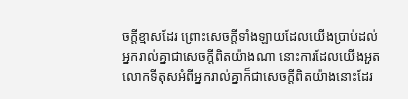ចក្ដីខ្មាសដែរ ព្រោះសេចក្ដីទាំងឡាយដែលយើងប្រាប់ដល់អ្នករាល់គ្នាជាសេចក្ដីពិតយ៉ាងណា នោះការដែលយើងអួតលោកទីតុសអំពីអ្នករាល់គ្នាក៏ជាសេចក្ដីពិតយ៉ាងនោះដែរ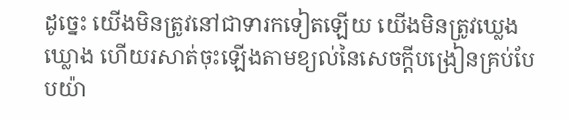ដូច្នេះ យើងមិនត្រូវនៅជាទារកទៀតឡើយ យើងមិនត្រូវឃ្លេងឃ្លោង ហើយរសាត់ចុះឡើងតាមខ្យល់នៃសេចក្ដីបង្រៀនគ្រប់បែបយ៉ា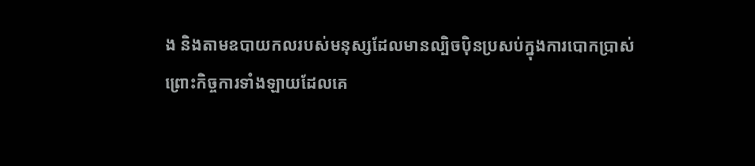ង និងតាមឧបាយកលរបស់មនុស្សដែលមានល្បិចប៉ិនប្រសប់ក្នុងការបោកប្រាស់
ព្រោះកិច្ចការទាំងឡាយដែលគេ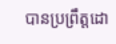បានប្រព្រឹត្តដោ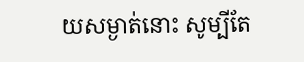យសម្ងាត់នោះ សូម្បីតែ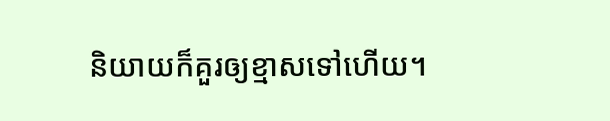និយាយក៏គួរឲ្យខ្មាសទៅហើយ។